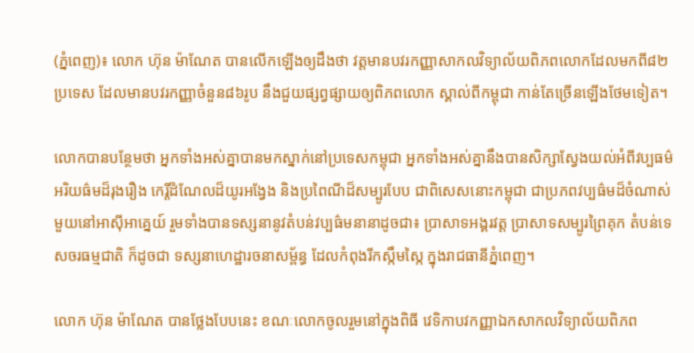(ភ្នំពេញ)៖ លោក ហ៊ុន ម៉ាណែត បានលើកឡើងឲ្យដឹងថា វត្តមានបវរកញ្ញាសាកលវិទ្យាល័យពិភពលោកដែលមកពី៨២ប្រទេស ដែលមានបវរកញ្ញាចំនួន៨៦រូប នឹងជួយផ្សព្វផ្សាយឲ្យពិភពលោក ស្គាល់ពីកម្ពុជា កាន់តែច្រើនឡើងថែមទៀត។

លោកបានបន្ថែមថា អ្នកទាំងអស់គ្នាបានមកស្នាក់នៅប្រទេសកម្ពុជា អ្នកទាំងអស់គ្នានឹងបានសិក្សាស្វែងយល់អំពីវប្បធម៌ អរិយធ៌មដ៏រុងរឿង កេរ្តិ៍ដំណែលដ៏យូរអង្វែង និងប្រពៃណីដ៏សម្បូរបែប ជាពិសេសនោះកម្ពុជា ជាប្រភពវប្បធ៌មដ៏ចំណាស់មួយនៅអាស៊ីអាគ្នេយ៍ រួមទាំងបានទស្សនានូវតំបន់វប្បធ៌មនានាដូចជា៖ ប្រាសាទអង្គរវត្ត ប្រាសាទសម្បូរព្រៃគុក តំបន់ទេសចរធម្មជាតិ ក៏ដូចជា ទស្សនាហេដ្ឋារចនាសម្ព័ន្ធ ដែលកំពុងរីកស្កឹមស្កៃ ក្នុងរាជធានីភ្នំពេញ។

លោក ហ៊ុន ម៉ាណែត បានថ្លែងបែបនេះ ខណៈលោកចូលរួមនៅក្នុងពិធី វេទិកាបវកញ្ញាឯកសាកលវិទ្យាល័យពិភព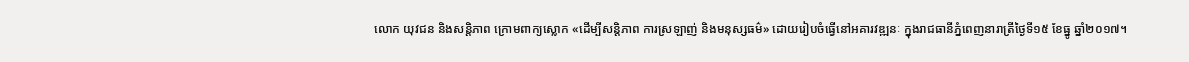លោក យុវជន និងសន្តិភាព ក្រោមពាក្យស្លោក «ដើម្បីសន្តិភាព ការស្រឡាញ់ និងមនុស្សធម៌» ដោយរៀបចំធ្វើនៅអគារវឌ្ឍនៈ ក្នុងរាជធានីភ្នំពេញនារាត្រីថ្ងៃទី១៥ ខែធ្នូ ឆ្នាំ២០១៧។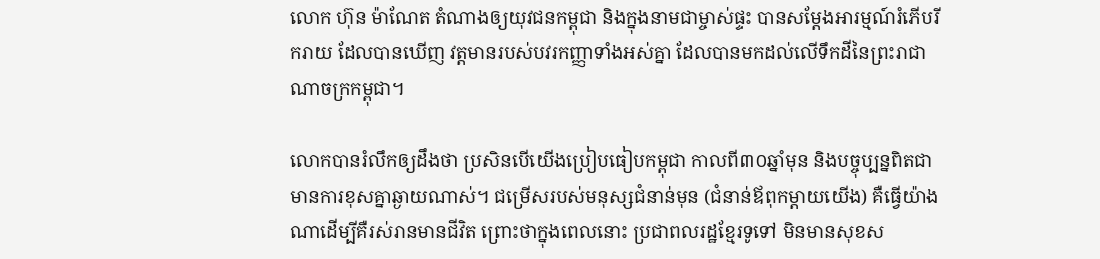លោក ហ៊ុន ម៉ាណែត តំណាងឲ្យយុវជនកម្ពុជា និងក្នុងនាមជាម្ចាស់ផ្ទះ បានសម្តែងអារម្មណ៍រំភើបរីករាយ ដែលបានឃើញ វត្តមានរបស់បវរកញ្ញាទាំងអស់គ្នា ដែលបានមកដល់លើទឹកដីនៃព្រះរាជាណាចក្រកម្ពុជា។

លោកបានរំលឹកឲ្យដឹងថា ប្រសិនបើយើងប្រៀបធៀបកម្ពុជា កាលពី៣០ឆ្នាំមុន និងបច្ចុប្បន្នពិតជាមានការខុសគ្នាឆ្ងាយណាស់។ ជម្រើសរបស់មនុស្សជំនាន់មុន (ជំនាន់ឪពុកម្តាយយើង) គឺធ្វើយ៉ាងណាដើម្បីគឺរស់រានមានជីវិត ព្រោះថាក្នុងពេលនោះ ប្រជាពលរដ្ឋខ្មែរទូទៅ មិនមានសុខស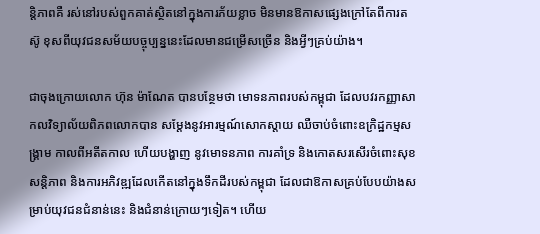ន្តិភាពគឺ រស់នៅរបស់ពួកគាត់ស្ថិតនៅក្នុងការភ័យខ្លាច មិនមានឱកាសផ្សេងក្រៅតែពីការតស៊ូ ខុសពីយុវជនសម័យបច្ចុប្បន្ននេះដែលមានជម្រើសច្រើន និងអ្វីៗគ្រប់យ៉ាង។

ជាចុងក្រោយលោក ហ៊ុន ម៉ាណែត បានបន្ថែមថា មោទនភាពរបស់កម្ពុជា ដែលបវរកញ្ញាសាកលវិទ្យាល័យពិភពលោកបាន សម្តែងនូវអារម្មណ៍សោកស្តាយ ឈឺចាប់ចំពោះឧក្រិដ្ឋកម្មសង្គា្រម កាលពីអតីតកាល ហើយបង្ហាញ នូវមោទនភាព ការគាំទ្រ និងកោតសរសើរចំពោះសុខសន្តិភាព និងការអភិវឌ្ឍដែលកើតនៅក្នុងទឹកដីរបស់កម្ពុជា ដែលជាឱកាសគ្រប់បែបយ៉ាងសម្រាប់យុវជនជំនាន់នេះ និងជំនាន់ក្រោយៗទៀត។ ហើយ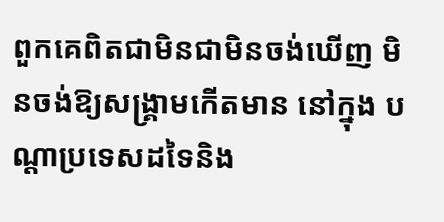ពួកគេពិតជាមិនជាមិនចង់ឃើញ មិនចង់ឱ្យសង្គ្រាមកើតមាន នៅក្នុង បណ្តាប្រទេសដទៃនិង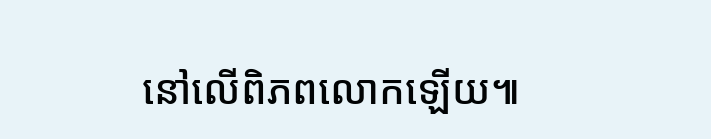នៅលើពិភពលោកឡើយ៕